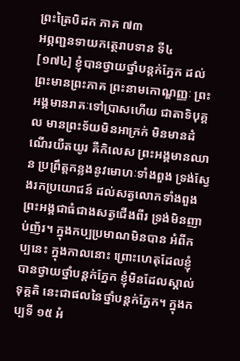ព្រះត្រៃបិដក ភាគ ៧៣
អព្ភញ្ជនទាយកត្ថេរាបទាន ទី៤
[១៧៤] ខ្ញុំបានថ្វាយថ្នាំបន្តក់ភ្នែក ដល់ព្រះមានព្រះភាគ ព្រះនាមកោណ្ឌញ្ញៈ ព្រះអង្គមានរាគៈទៅប្រាសហើយ ជាតាទិបុគ្គល មានព្រះទ័យមិនអាក្រក់ មិនមានដំណើរយឺតយូរ គឺកិលេស ព្រះអង្គមានឈាន ប្រព្រឹត្តកន្លងនូវមោហៈទាំងពួង ទ្រង់ស្វែងរកប្រយោជន៍ ដល់សត្វលោកទាំងពួង ព្រះអង្គជាធំជាងសត្វជើងពីរ ទ្រង់មិនញាប់ញ័រ។ ក្នុងកប្បប្រមាណមិនបាន អំពីកប្បនេះ ក្នុងកាលនោះ ព្រោះហេតុដែលខ្ញុំបានថ្វាយថ្នាំបន្តក់ភ្នែក ខ្ញុំមិនដែលស្គាល់ទុគ្គតិ នេះជាផលនៃថ្នាំបន្តក់ភ្នែក។ ក្នុងកប្បទី ១៥ អំ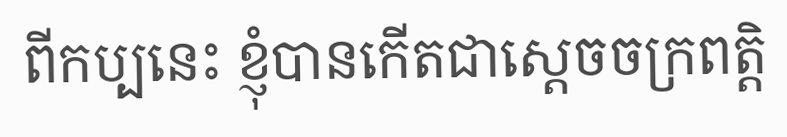ពីកប្បនេះ ខ្ញុំបានកើតជាស្តេចចក្រពត្តិ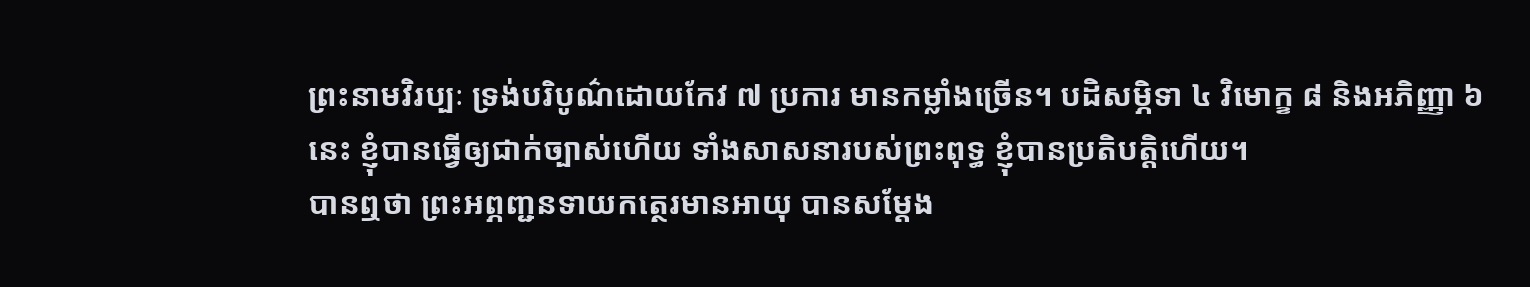ព្រះនាមវិរប្បៈ ទ្រង់បរិបូណ៌ដោយកែវ ៧ ប្រការ មានកម្លាំងច្រើន។ បដិសម្ភិទា ៤ វិមោក្ខ ៨ និងអភិញ្ញា ៦ នេះ ខ្ញុំបានធ្វើឲ្យជាក់ច្បាស់ហើយ ទាំងសាសនារបស់ព្រះពុទ្ធ ខ្ញុំបានប្រតិបត្តិហើយ។
បានឮថា ព្រះអព្ភញ្ជនទាយកត្ថេរមានអាយុ បានសម្តែង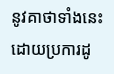នូវគាថាទាំងនេះ ដោយប្រការដូ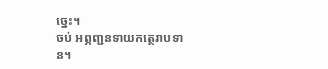ច្នេះ។
ចប់ អព្ភញ្ជនទាយកត្ថេរាបទាន។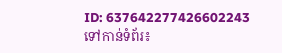ID: 637642277426602243
ទៅកាន់ទំព័រ៖